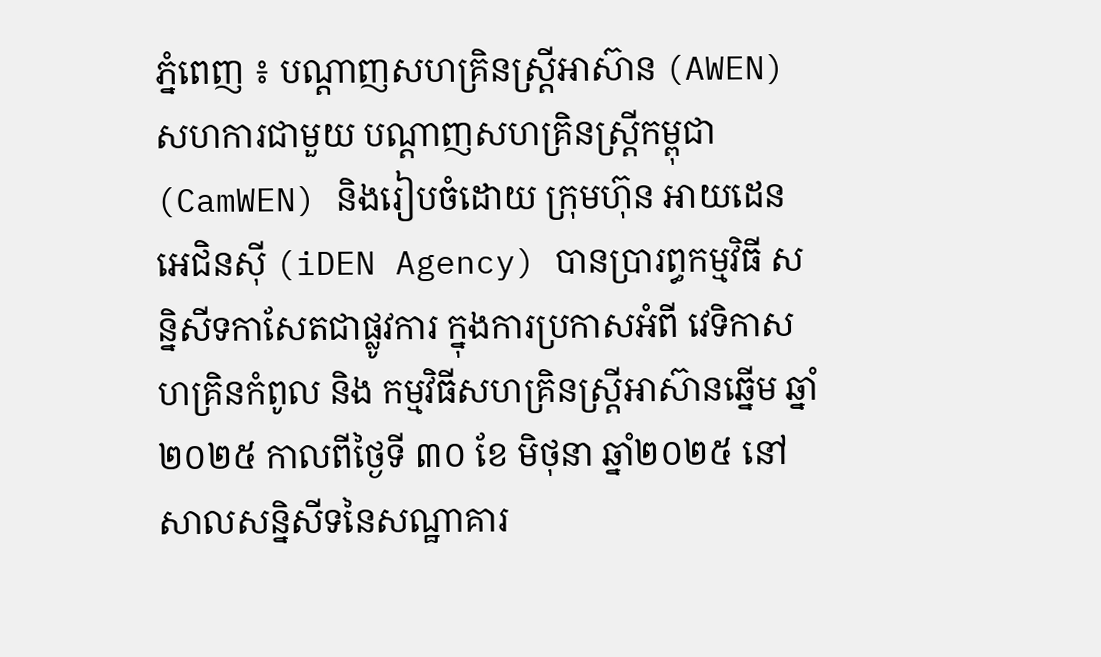ភ្នំពេញ ៖ បណ្តាញសហគ្រិនស្ត្រីអាស៊ាន (AWEN) សហការជាមួយ បណ្តាញសហគ្រិនស្ត្រីកម្ពុជា (CamWEN) និងរៀបចំដោយ ក្រុមហ៊ុន អាយដេន អេជិនស៊ី (iDEN Agency) បានប្រារព្ធកម្មវិធី សន្និសីទកាសែតជាផ្លូវការ ក្នុងការប្រកាសអំពី វេទិកាសហគ្រិនកំពូល និង កម្មវិធីសហគ្រិនស្ត្រីអាស៊ានឆ្នើម ឆ្នាំ២០២៥ កាលពីថ្ងៃទី ៣០ ខែ មិថុនា ឆ្នាំ២០២៥ នៅសាលសន្និសីទនៃសណ្ឋាគារ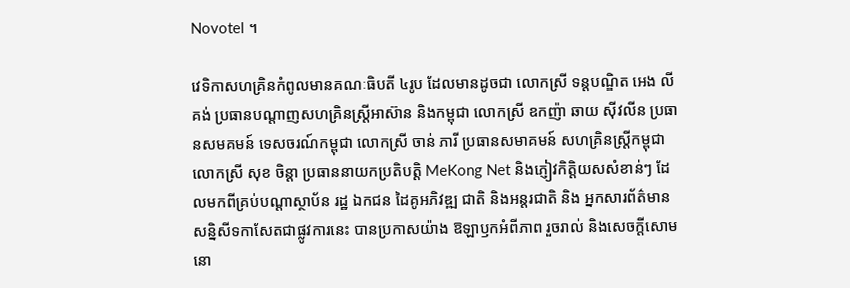Novotel ។

វេទិកាសហគ្រិនកំពូលមានគណៈធិបតី ៤រូប ដែលមានដូចជា លោកស្រី ទន្តបណ្ឌិត អេង លីគង់ ប្រធានបណ្តាញសហគ្រិនស្ត្រីអាស៊ាន និងកម្ពុជា លោកស្រី ឧកញ៉ា ឆាយ ស៊ីវលីន ប្រធានសមគមន៍ ទេសចរណ៍កម្ពុជា លោកស្រី ចាន់ ភារី ប្រធានសមាគមន៍ សហគ្រិនស្ត្រីកម្ពុជា លោកស្រី សុខ ចិន្តា ប្រធាននាយកប្រតិបត្តិ MeKong Net និងភ្ញៀវកិត្តិយសសំខាន់ៗ ដែលមកពីគ្រប់បណ្តាស្ថាប័ន រដ្ឋ ឯកជន ដៃគូអភិវឌ្ឍ ជាតិ និងអន្តរជាតិ និង អ្នកសារព័ត៌មាន សន្និសីទកាសែតជាផ្លូវការនេះ បានប្រកាសយ៉ាង ឱឡាឫកអំពីភាព រួចរាល់ និងសេចក្តីសោមនោ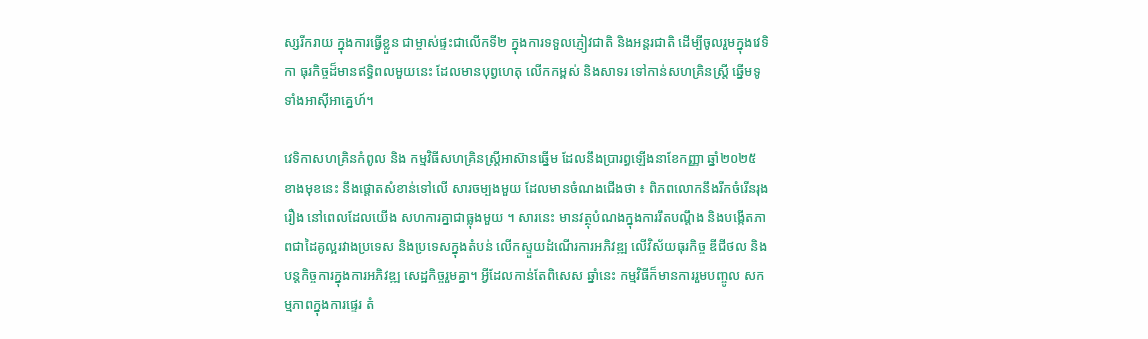ស្សរីករាយ ក្នុងការធ្វើខ្លួន ជាម្ចាស់ផ្ទះជាលើកទី២ ក្នុងការទទួលភ្ញៀវជាតិ និងអន្តរជាតិ ដើម្បីចូលរួមក្នុងវេទិកា ធុរកិច្ចដ៏មានឥទ្ធិពលមួយនេះ ដែលមានបុព្វហេតុ លើកកម្ពស់ និងសាទរ ទៅកាន់សហគ្រិនស្ត្រី ឆ្នើមទូទាំងអាស៊ីអាគ្នេហ៍។

វេទិកាសហគ្រិនកំពូល និង កម្មវិធីសហគ្រិនស្ត្រីអាស៊ានឆ្នើម ដែលនឹងប្រារព្ធឡើងនាខែកញ្ញា ឆ្នាំ២០២៥ ខាងមុខនេះ នឹងផ្តោតសំខាន់ទៅលើ សារចម្បងមួយ ដែលមានចំណងជើងថា ៖ ពិភពលោកនឹងរីកចំរើនរុងរឿង នៅពេលដែលយើង សហការគ្នាជាធ្លុងមួយ ។ សារនេះ មានវត្ថុបំណងក្នុងការរឹតបណ្តឹង និងបង្កើតភាពជាដៃគូល្អរវាងប្រទេស និងប្រទេសក្នុងតំបន់ លើកស្ទួយដំណើរការអភិវឌ្ឍ លើវិស័យធុរកិច្ច ឌីជីថល និង បន្តកិច្ចការក្នុងការអភិវឌ្ឍ សេដ្ឋកិច្ចរួមគ្នា។ អ្វីដែលកាន់តែពិសេស ឆ្នាំនេះ កម្មវិធីក៏មានការរួមបញ្ចូល សកម្មភាពក្នុងការផ្ទេរ តំ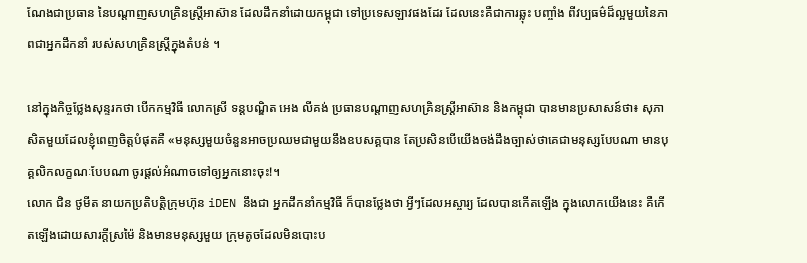ណែងជាប្រធាន នៃបណ្តាញសហគ្រិនស្ត្រីអាស៊ាន ដែលដឹកនាំដោយកម្ពុជា ទៅប្រទេសឡាវផងដែរ ដែលនេះគឺជាការឆ្លុះ បញ្ចាំង ពីវប្បធម៌ដ៏ល្អមួយនៃភាពជាអ្នកដឹកនាំ របស់សហគ្រិនស្ត្រីក្នុងតំបន់ ។

នៅក្នុងកិច្ចថ្លែងសុន្ទរកថា បើកកម្មវិធី លោកស្រី ទន្តបណ្ឌិត អេង លីគង់ ប្រធានបណ្តាញសហគ្រិនស្ត្រីអាស៊ាន និងកម្ពុជា បានមានប្រសាសន៍ថា៖ សុភាសិតមួយដែលខ្ញុំពេញចិត្តបំផុតគឺ «មនុស្សមួយចំនួនអាចប្រឈមជាមួយនឹងឧបសគ្គបាន តែប្រសិនបើយើងចង់ដឹងច្បាស់ថាគេជាមនុស្សបែបណា មានបុគ្គលិកលក្ខណៈបែបណា ចូរផ្តល់អំណាចទៅឲ្យអ្នកនោះចុះ!។
លោក ជិន ថូមីត នាយកប្រតិបត្តិក្រុមហ៊ុន iDEN នឹងជា អ្នកដឹកនាំកម្មវិធី ក៏បានថ្លែងថា អ្វីៗដែលអស្ចារ្យ ដែលបានកើតឡើង ក្នុងលោកយើងនេះ គឺកើតឡើងដោយសារក្តីស្រម៉ៃ និងមានមនុស្សមួយ ក្រុមតូចដែលមិនបោះប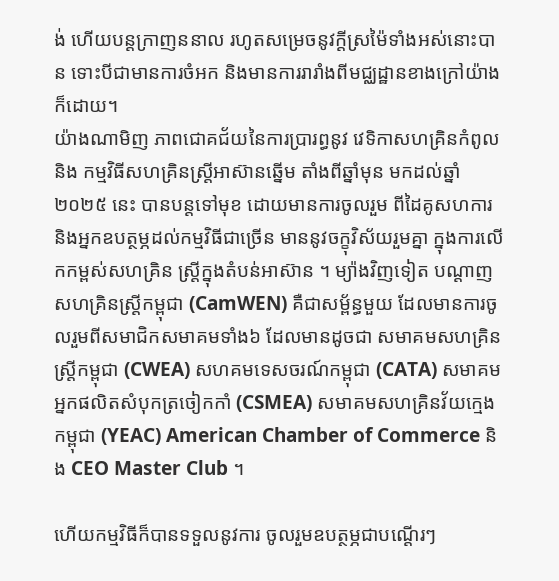ង់ ហើយបន្តក្រាញននាល រហូតសម្រេចនូវក្តីស្រម៉ៃទាំងអស់នោះបាន ទោះបីជាមានការចំអក និងមានការរារាំងពីមជ្ឈដ្ឋានខាងក្រៅយ៉ាងក៏ដោយ។
យ៉ាងណាមិញ ភាពជោគជ័យនៃការប្រារព្ធនូវ វេទិកាសហគ្រិនកំពូល និង កម្មវិធីសហគ្រិនស្ត្រីអាស៊ានឆ្នើម តាំងពីឆ្នាំមុន មកដល់ឆ្នាំ ២០២៥ នេះ បានបន្តទៅមុខ ដោយមានការចូលរួម ពីដៃគូសហការ និងអ្នកឧបត្ថម្ភដល់កម្មវិធីជាច្រើន មាននូវចក្ខុវិស័យរួមគ្នា ក្នុងការលើកកម្ពស់សហគ្រិន ស្ត្រីក្នុងតំបន់អាស៊ាន ។ ម្យ៉ាងវិញទៀត បណ្តាញសហគ្រិនស្ត្រីកម្ពុជា (CamWEN) គឺជាសម្ព័ន្ធមួយ ដែលមានការចូលរួមពីសមាជិកសមាគមទាំង៦ ដែលមានដូចជា សមាគមសហគ្រិនស្ត្រីកម្ពុជា (CWEA) សហគមទេសចរណ៍កម្ពុជា (CATA) សមាគមអ្នកផលិតសំបុកត្រចៀកកាំ (CSMEA) សមាគមសហគ្រិនវ័យក្មេងកម្ពុជា (YEAC) American Chamber of Commerce និង CEO Master Club ។

ហើយកម្មវិធីក៏បានទទួលនូវការ ចូលរួមឧបត្ថម្ភជាបណ្តើរៗ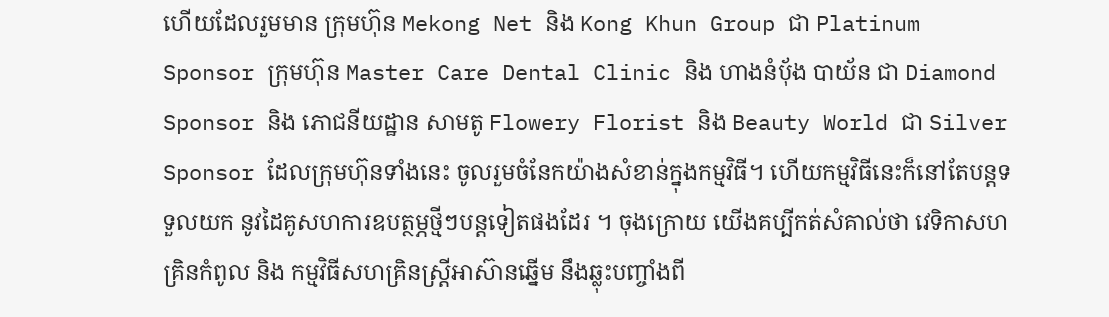ហើយដែលរួមមាន ក្រុមហ៊ុន Mekong Net និង Kong Khun Group ជា Platinum Sponsor ក្រុមហ៊ុន Master Care Dental Clinic និង ហាងនំបុ័ង បាយ័ន ជា Diamond Sponsor និង ភោជនីយដ្ឋាន សាមតូ Flowery Florist និង Beauty World ជា Silver Sponsor ដែលក្រុមហ៊ុនទាំងនេះ ចូលរួមចំនែកយ៉ាងសំខាន់ក្នុងកម្មវិធី។ ហើយកម្មវិធីនេះក៏នៅតែបន្តទទួលយក នូវដៃគូសហការឧបត្ថម្ភថ្មីៗបន្តទៀតផងដែរ ។ ចុងក្រោយ យើងគប្បីកត់សំគាល់ថា វេទិកាសហគ្រិនកំពូល និង កម្មវិធីសហគ្រិនស្ត្រីអាស៊ានឆ្នើម នឹងឆ្លុះបញ្ចាំងពី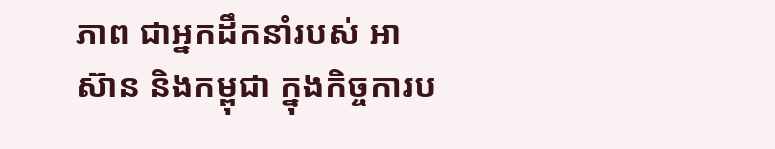ភាព ជាអ្នកដឹកនាំរបស់ អាស៊ាន និងកម្ពុជា ក្នុងកិច្ចការប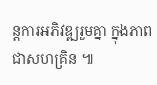ន្តការអភិវឌ្ឍរួមគ្នា ក្នុងភាពជាសហគ្រិន ៕